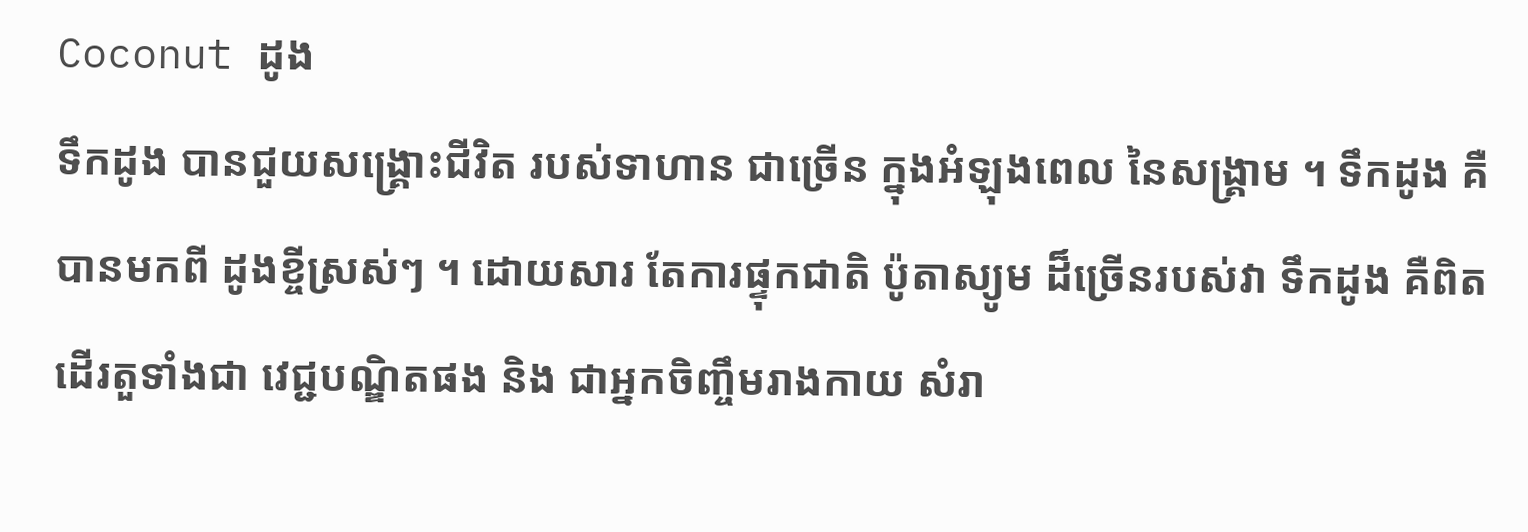Coconut ដូង
ទឹកដូង បានជួយសង្គ្រោះជីវិត របស់ទាហាន ជាច្រើន ក្នុងអំឡុងពេល នៃសង្គ្រាម ។ ទឹកដូង គឺបានមកពី ដូងខ្ចីស្រស់ៗ ។ ដោយសារ តែការផ្ទុកជាតិ ប៉ូតាស្យូម ដ៏ច្រើនរបស់វា ទឹកដូង គឺពិតដើរតួទាំងជា វេជ្ជបណ្ឌិតផង និង ជាអ្នកចិញ្ចឹមរាងកាយ សំរា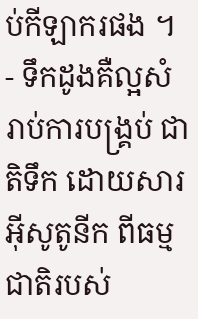ប់កីឡាករផង ។
- ទឹកដូងគឺល្អសំរាប់ការបង្គ្រប់ ជាតិទឹក ដោយសារអ៊ីសូតូនីក ពីធម្មជាតិរបស់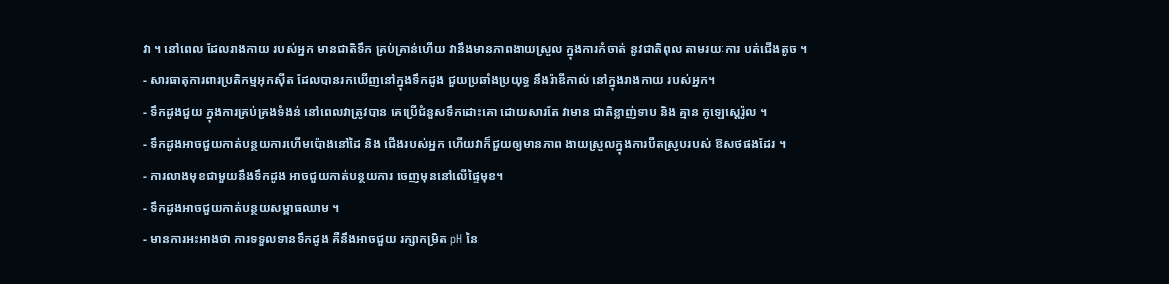វា ។ នៅពេល ដែលរាងកាយ របស់អ្នក មានជាតិទឹក គ្រប់គ្រាន់ហើយ វានឹងមានភាពងាយស្រួល ក្នុងការកំចាត់ នូវជាតិពុល តាមរយៈការ បត់ជើងតូច ។
- សារធាតុការពារប្រតិកម្មអុកស៊ីត ដែលបានរកឃើញនៅក្នុងទឹកដូង ជួយប្រឆាំងប្រយុទ្ធ នឹងរ៉ាឌីកាល់ នៅក្នុងរាងកាយ របស់អ្នក។
- ទឹកដូងជួយ ក្នុងការគ្រប់គ្រងទំងន់ នៅពេលវាត្រូវបាន គេប្រើជំនួសទឹកដោះគោ ដោយសារតែ វាមាន ជាតិខ្លាញ់ទាប និង គ្មាន កូឡេស្តេរ៉ូល ។
- ទឹកដូងអាចជួយកាត់បន្ថយការហើមប៉ោងនៅដៃ និង ជើងរបស់អ្នក ហើយវាក៏ជួយឲ្យមានភាព ងាយស្រួលក្នុងការបឺតស្រូបរបស់ ឱសថផងដែរ ។
- ការលាងមុខជាមួយនឹងទឹកដូង អាចជួយកាត់បន្ថយការ ចេញមុននៅលើផ្ទៃមុខ។
- ទឹកដូងអាចជួយកាត់បន្ថយសម្ពាធឈាម ។
- មានការអះអាងថា ការទទួលទានទឹកដូង គឺនឹងអាចជួយ រក្សាកម្រិត pH នៃ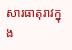សារធាតុរាវក្នុង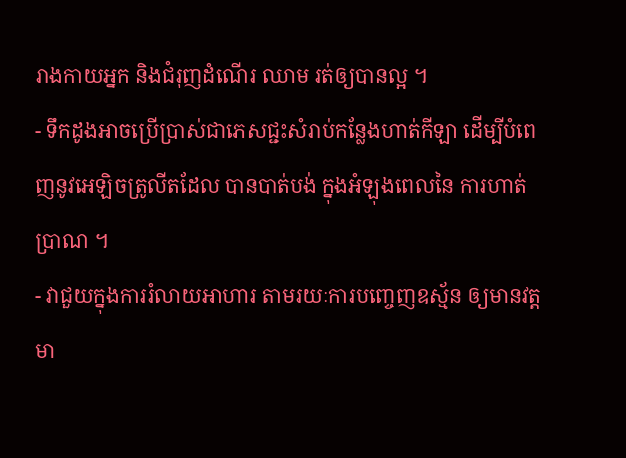រាងកាយអ្នក និងជំរុញដំណើរ ឈាម រត់ឲ្យបានល្អ ។
- ទឹកដូងអាចប្រើប្រាស់ជាភេសជ្ជះសំរាប់កន្លែងហាត់កីឡា ដើម្បីបំពេញនូវអេឡិចត្រូលីតដែល បានបាត់បង់ ក្នុងអំឡុងពេលនៃ ការហាត់ប្រាណ ។
- វាជួយក្នុងការរំលាយអាហារ តាមរយៈការបញ្ចេញឧស្ម័ន ឲ្យមានវត្តមា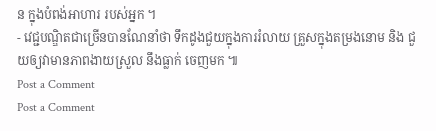ន ក្នុងបំពង់អាហារ របស់អ្នក ។
- វេជ្ជបណ្ឌិតជាច្រើនបានណែនាំថា ទឹកដូងជួយក្នុងការរំលាយ គ្រួសក្នុងតម្រងនោម និង ជួយឲ្យវាមានភាពងាយស្រួល នឹងធ្លាក់ ចេញមក ៕
Post a Comment
Post a Comment